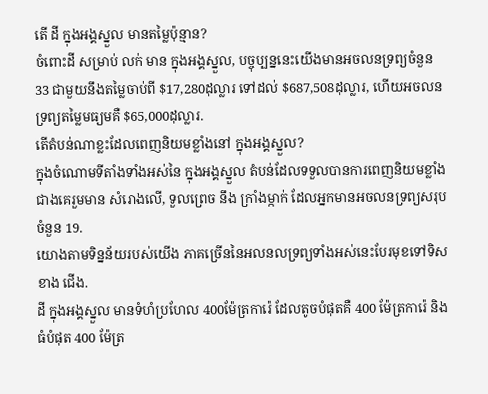តើ ដី ក្នុងអង្គស្នួល មានតម្លៃប៉ុន្មាន?
ចំពោះដី សម្រាប់ លក់ មាន ក្នុងអង្គស្នួល, បច្ចុប្បន្ននេះយើងមានអចលនទ្រព្យចំនួន 33 ជាមួយនឹងតម្លៃចាប់ពី $17,280ដុល្លារ ទៅដល់ $687,508ដុល្លារ, ហើយអចលនទ្រព្យតម្លៃមធ្យមគឺ $65,000ដុល្លារ.
តើតំបន់ណាខ្លះដែលពេញនិយមខ្លាំងនៅ ក្នុងអង្គស្នួល?
ក្នុងចំណោមទីតាំងទាំងអស់នៃ ក្នុងអង្គស្នួល តំបន់ដែលទទួលបានការពេញនិយមខ្លាំង ជាងគេរួមមាន សំរោងលើ, ទួលព្រេច នឹង ក្រាំងម្កាក់ ដែលអ្នកមានអចលនទ្រព្យសរុបចំនួន 19.
យោងតាមទិន្នន័យរបស់យើង ភាគច្រើននៃអលនលទ្រព្យទាំងអស់នេះបែរមុខទៅទិសខាង ជើង.
ដី ក្នុងអង្គស្នួល មានទំហំប្រហែល 400ម៉ែត្រការ៉េ ដែលតូចបំផុតគឺ 400 ម៉ែត្រការ៉េ និង ធំបំផុត 400 ម៉ែត្រ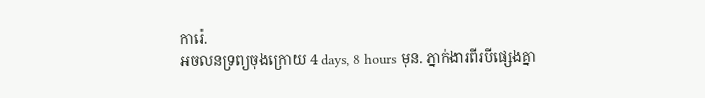ការ៉េ.
អចលនទ្រព្យចុងក្រោយ 4 days, 8 hours មុន. ភ្នាក់ងារពីរបីផ្សេងគ្នា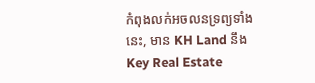កំពុងលក់អចលនទ្រព្យទាំងនេះ, មាន KH Land នឹង Key Real Estate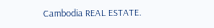Cambodia REAL ESTATE.